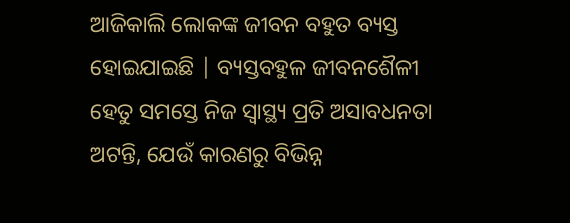ଆଜିକାଲି ଲୋକଙ୍କ ଜୀବନ ବହୁତ ବ୍ୟସ୍ତ ହୋଇଯାଇଛି | ବ୍ୟସ୍ତବହୁଳ ଜୀବନଶୈଳୀ ହେତୁ ସମସ୍ତେ ନିଜ ସ୍ୱାସ୍ଥ୍ୟ ପ୍ରତି ଅସାବଧନତା ଅଟନ୍ତି, ଯେଉଁ କାରଣରୁ ବିଭିନ୍ନ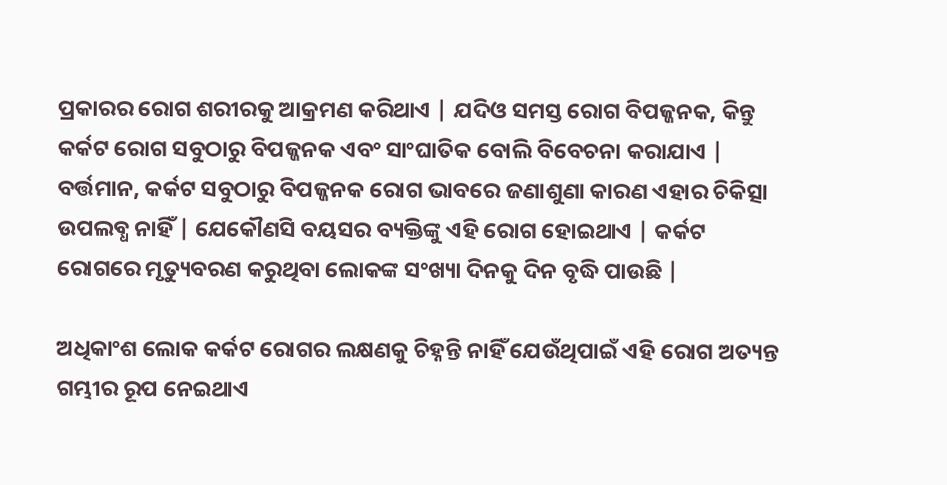ପ୍ରକାରର ରୋଗ ଶରୀରକୁ ଆକ୍ରମଣ କରିଥାଏ | ଯଦିଓ ସମସ୍ତ ରୋଗ ବିପଜ୍ଜନକ, କିନ୍ତୁ କର୍କଟ ରୋଗ ସବୁଠାରୁ ବିପଜ୍ଜନକ ଏବଂ ସାଂଘାତିକ ବୋଲି ବିବେଚନା କରାଯାଏ | ବର୍ତ୍ତମାନ, କର୍କଟ ସବୁଠାରୁ ବିପଜ୍ଜନକ ରୋଗ ଭାବରେ ଜଣାଶୁଣା କାରଣ ଏହାର ଚିକିତ୍ସା ଉପଲବ୍ଧ ନାହିଁ | ଯେକୌଣସି ବୟସର ବ୍ୟକ୍ତିଙ୍କୁ ଏହି ରୋଗ ହୋଇଥାଏ | କର୍କଟ ରୋଗରେ ମୃତ୍ୟୁବରଣ କରୁଥିବା ଲୋକଙ୍କ ସଂଖ୍ୟା ଦିନକୁ ଦିନ ବୃଦ୍ଧି ପାଉଛି |

ଅଧିକାଂଶ ଲୋକ କର୍କଟ ରୋଗର ଲକ୍ଷଣକୁ ଚିହ୍ନନ୍ତି ନାହିଁ ଯେଉଁଥିପାଇଁ ଏହି ରୋଗ ଅତ୍ୟନ୍ତ ଗମ୍ଭୀର ରୂପ ନେଇଥାଏ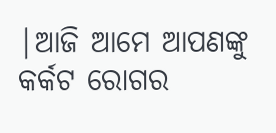|ଆଜି ଆମେ ଆପଣଙ୍କୁ କର୍କଟ ରୋଗର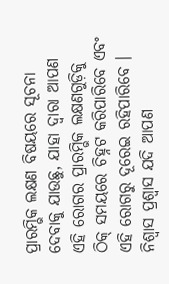ପ୍ରାରମ୍ଭିକ ଲକ୍ଷଣ ବିଷୟରେ ସୂଚନା ଦେବାକୁ ଯାଉଛୁ, ଯାହା ଦ୍ଵାରା ଆପଣ ଏହି ରୋଗର ପ୍ରାରମ୍ଭିକ ଲକ୍ଷଣଗୁଡ଼ିକୁ ଠିକ୍ ସମୟରେ ଚିହ୍ନଟ କରିପାରିବେ ଏବଂ ଏହି ରୋଗରୁ ଦୂରେଇ ରହିପାରିବେ । ନିଶ୍ୱାସ ପ୍ରଶ୍ୱାସ ଯଦି ଆପଣ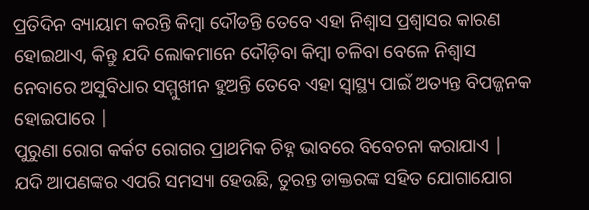ପ୍ରତିଦିନ ବ୍ୟାୟାମ କରନ୍ତି କିମ୍ବା ଦୌଡନ୍ତି ତେବେ ଏହା ନିଶ୍ୱାସ ପ୍ରଶ୍ୱାସର କାରଣ ହୋଇଥାଏ, କିନ୍ତୁ ଯଦି ଲୋକମାନେ ଦୌଡ଼ିବା କିମ୍ବା ଚଳିବା ବେଳେ ନିଶ୍ୱାସ ନେବାରେ ଅସୁବିଧାର ସମ୍ମୁଖୀନ ହୁଅନ୍ତି ତେବେ ଏହା ସ୍ୱାସ୍ଥ୍ୟ ପାଇଁ ଅତ୍ୟନ୍ତ ବିପଜ୍ଜନକ ହୋଇପାରେ |
ପୁରୁଣା ରୋଗ କର୍କଟ ରୋଗର ପ୍ରାଥମିକ ଚିହ୍ନ ଭାବରେ ବିବେଚନା କରାଯାଏ | ଯଦି ଆପଣଙ୍କର ଏପରି ସମସ୍ୟା ହେଉଛି, ତୁରନ୍ତ ଡାକ୍ତରଙ୍କ ସହିତ ଯୋଗାଯୋଗ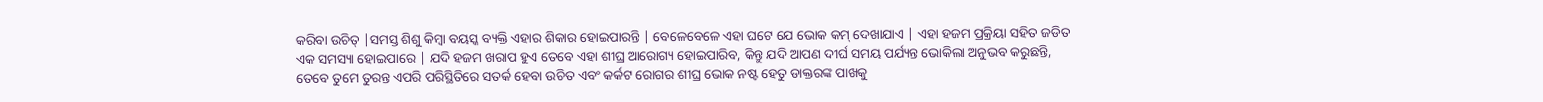କରିବା ଉଚିତ୍ |ସମସ୍ତ ଶିଶୁ କିମ୍ବା ବୟସ୍କ ବ୍ୟକ୍ତି ଏହାର ଶିକାର ହୋଇପାରନ୍ତି | ବେଳେବେଳେ ଏହା ଘଟେ ଯେ ଭୋକ କମ୍ ଦେଖାଯାଏ | ଏହା ହଜମ ପ୍ରକ୍ରିୟା ସହିତ ଜଡିତ ଏକ ସମସ୍ୟା ହୋଇପାରେ | ଯଦି ହଜମ ଖରାପ ହୁଏ ତେବେ ଏହା ଶୀଘ୍ର ଆରୋଗ୍ୟ ହୋଇପାରିବ, କିନ୍ତୁ ଯଦି ଆପଣ ଦୀର୍ଘ ସମୟ ପର୍ଯ୍ୟନ୍ତ ଭୋକିଲା ଅନୁଭବ କରୁଛନ୍ତି, ତେବେ ତୁମେ ତୁରନ୍ତ ଏପରି ପରିସ୍ଥିତିରେ ସତର୍କ ହେବା ଉଚିତ ଏବଂ କର୍କଟ ରୋଗର ଶୀଘ୍ର ଭୋକ ନଷ୍ଟ ହେତୁ ଡାକ୍ତରଙ୍କ ପାଖକୁ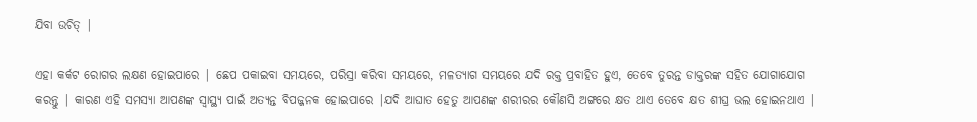ଯିବା ଉଚିତ୍ |

ଏହା କର୍କଟ ରୋଗର ଲକ୍ଷଣ ହୋଇପାରେ | ଛେପ ପକାଇବା ସମୟରେ, ପରିସ୍ରା କରିବା ସମୟରେ, ମଳତ୍ୟାଗ ସମୟରେ ଯଦି ରକ୍ତ ପ୍ରବାହିତ ହୁଏ, ତେବେ ତୁରନ୍ତ ଡାକ୍ତରଙ୍କ ସହିତ ଯୋଗାଯୋଗ କରନ୍ତୁ | କାରଣ ଏହି ସମସ୍ୟା ଆପଣଙ୍କ ସ୍ୱାସ୍ଥ୍ୟ ପାଇଁ ଅତ୍ୟନ୍ତ ବିପଜ୍ଜନକ ହୋଇପାରେ |ଯଦି ଆଘାତ ହେତୁ ଆପଣଙ୍କ ଶରୀରର କୌଣସି ଅଙ୍ଗରେ କ୍ଷତ ଥାଏ ତେବେ କ୍ଷତ ଶୀଘ୍ର ଭଲ ହୋଇନଥାଏ |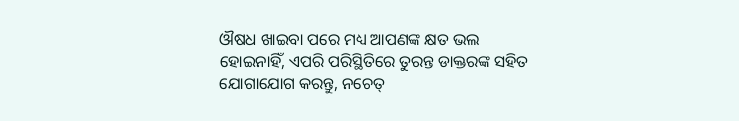ଔଷଧ ଖାଇବା ପରେ ମଧ୍ୟ ଆପଣଙ୍କ କ୍ଷତ ଭଲ ହୋଇନାହିଁ, ଏପରି ପରିସ୍ଥିତିରେ ତୁରନ୍ତ ଡାକ୍ତରଙ୍କ ସହିତ ଯୋଗାଯୋଗ କରନ୍ତୁ, ନଚେତ୍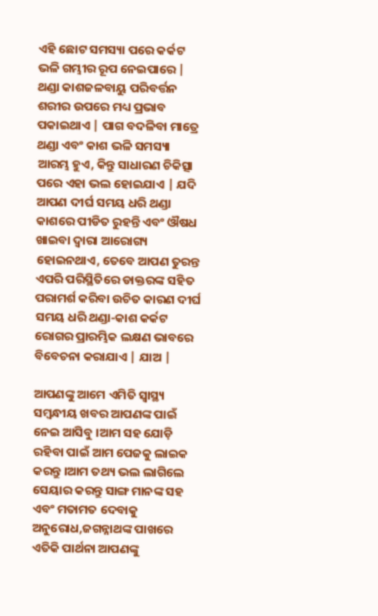ଏହି ଛୋଟ ସମସ୍ୟା ପରେ କର୍କଟ ଭଳି ଗମ୍ଭୀର ରୂପ ନେଇପାରେ |
ଥଣ୍ଡା କାଶଜଳବାୟୁ ପରିବର୍ତ୍ତନ ଶରୀର ଉପରେ ମଧ୍ୟ ପ୍ରଭାବ ପକାଇଥାଏ | ପାଗ ବଦଳିବା ମାତ୍ରେ ଥଣ୍ଡା ଏବଂ କାଶ ଭଳି ସମସ୍ୟା ଆରମ୍ଭ ହୁଏ, କିନ୍ତୁ ସାଧାରଣ ଚିକିତ୍ସା ପରେ ଏହା ଭଲ ହୋଇଯାଏ | ଯଦି ଆପଣ ଦୀର୍ଘ ସମୟ ଧରି ଥଣ୍ଡା କାଶରେ ପୀଡିତ ରୁହନ୍ତି ଏବଂ ଔଷଧ ଖାଇବା ଦ୍ଵାରା ଆରୋଗ୍ୟ ହୋଇନଥାଏ, ତେବେ ଆପଣ ତୁରନ୍ତ ଏପରି ପରିସ୍ଥିତିରେ ଡାକ୍ତରଙ୍କ ସହିତ ପରାମର୍ଶ କରିବା ଉଚିତ କାରଣ ଦୀର୍ଘ ସମୟ ଧରି ଥଣ୍ଡା-କାଶ କର୍କଟ ରୋଗର ପ୍ରାରମ୍ଭିକ ଲକ୍ଷଣ ଭାବରେ ବିବେଚନା କରାଯାଏ | ଯାଅ |

ଆପଣଙ୍କୁ ଆମେ ଏମିତି ସ୍ଵାସ୍ଥ୍ୟ ସମ୍ଵନ୍ଧୀୟ ଖବର ଆପଣଙ୍କ ପାଇଁ ନେଇ ଆସିବୁ ।ଆମ ସହ ଯୋଡ଼ି ରହିବା ପାଇଁ ଆମ ପେଜକୁ ଲାଇକ କରନ୍ତୁ ।ଆମ ତଥ୍ୟ ଭଲ ଲାଗିଲେ ସେୟାର କରନ୍ତୁ ସାଙ୍ଗ ମାନଙ୍କ ସହ ଏବଂ ମତାମତ ଦେବାକୁ ଅନୁରୋଧ,ଜଗନ୍ନାଥଙ୍କ ପାଖରେ ଏତିକି ପାର୍ଥନା ଆପଣଙ୍କୁ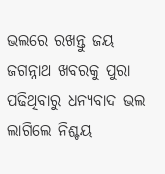ଭଲରେ ରଖନ୍ତୁ ଜୟ ଜଗନ୍ନାଥ ଖବରକୁ ପୁରା ପଢିଥିବାରୁ ଧନ୍ୟବାଦ ଭଲ ଲାଗିଲେ ନିଶ୍ଚୟ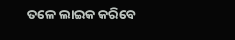ତଳେ ଲାଇକ କରିବେ